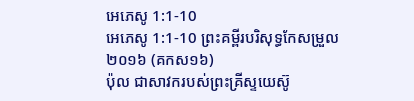អេភេសូ 1:1-10
អេភេសូ 1:1-10 ព្រះគម្ពីរបរិសុទ្ធកែសម្រួល ២០១៦ (គកស១៦)
ប៉ុល ជាសាវករបស់ព្រះគ្រីស្ទយេស៊ូ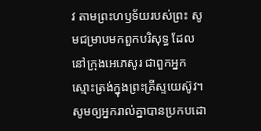វ តាមព្រះហឫទ័យរបស់ព្រះ សូមជម្រាបមកពួកបរិសុទ្ធ ដែលនៅក្រុងអេភេសូរ ជាពួកអ្នកស្មោះត្រង់ក្នុងព្រះគ្រីស្ទយេស៊ូវ។ សូមឲ្យអ្នករាល់គ្នាបានប្រកបដោ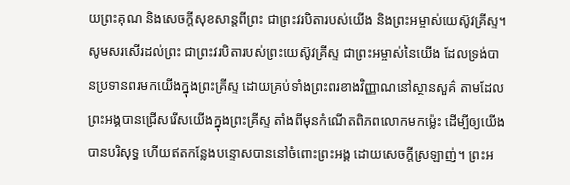យព្រះគុណ និងសេចក្តីសុខសាន្តពីព្រះ ជាព្រះវរបិតារបស់យើង និងព្រះអម្ចាស់យេស៊ូវគ្រីស្ទ។ សូមសរសើរដល់ព្រះ ជាព្រះវរបិតារបស់ព្រះយេស៊ូវគ្រីស្ទ ជាព្រះអម្ចាស់នៃយើង ដែលទ្រង់បានប្រទានពរមកយើងក្នុងព្រះគ្រីស្ទ ដោយគ្រប់ទាំងព្រះពរខាងវិញ្ញាណនៅស្ថានសួគ៌ តាមដែលព្រះអង្គបានជ្រើសរើសយើងក្នុងព្រះគ្រីស្ទ តាំងពីមុនកំណើតពិភពលោកមកម៉្លេះ ដើម្បីឲ្យយើងបានបរិសុទ្ធ ហើយឥតកន្លែងបន្ទោសបាននៅចំពោះព្រះអង្គ ដោយសេចក្តីស្រឡាញ់។ ព្រះអ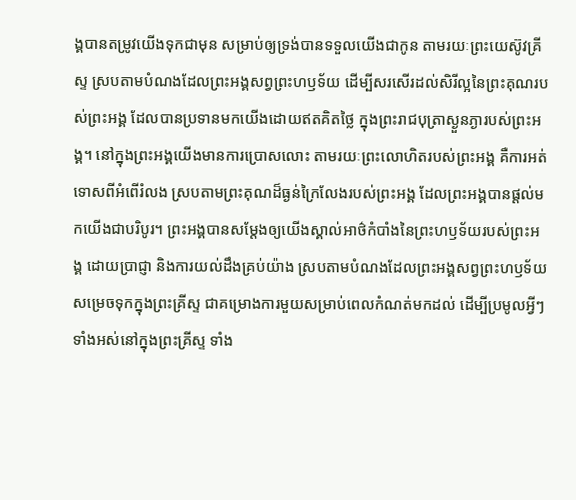ង្គបានតម្រូវយើងទុកជាមុន សម្រាប់ឲ្យទ្រង់បានទទួលយើងជាកូន តាមរយៈព្រះយេស៊ូវគ្រីស្ទ ស្របតាមបំណងដែលព្រះអង្គសព្វព្រះហឫទ័យ ដើម្បីសរសើរដល់សិរីល្អនៃព្រះគុណរបស់ព្រះអង្គ ដែលបានប្រទានមកយើងដោយឥតគិតថ្លៃ ក្នុងព្រះរាជបុត្រាស្ងួនភ្ងារបស់ព្រះអង្គ។ នៅក្នុងព្រះអង្គយើងមានការប្រោសលោះ តាមរយៈព្រះលោហិតរបស់ព្រះអង្គ គឺការអត់ទោសពីអំពើរំលង ស្របតាមព្រះគុណដ៏ធ្ងន់ក្រៃលែងរបស់ព្រះអង្គ ដែលព្រះអង្គបានផ្តល់មកយើងជាបរិបូរ។ ព្រះអង្គបានសម្ដែងឲ្យយើងស្គាល់អាថ៌កំបាំងនៃព្រះហឫទ័យរបស់ព្រះអង្គ ដោយប្រាជ្ញា និងការយល់ដឹងគ្រប់យ៉ាង ស្របតាមបំណងដែលព្រះអង្គសព្វព្រះហឫទ័យសម្រេចទុកក្នុងព្រះគ្រីស្ទ ជាគម្រោងការមួយសម្រាប់ពេលកំណត់មកដល់ ដើម្បីប្រមូលអ្វីៗទាំងអស់នៅក្នុងព្រះគ្រីស្ទ ទាំង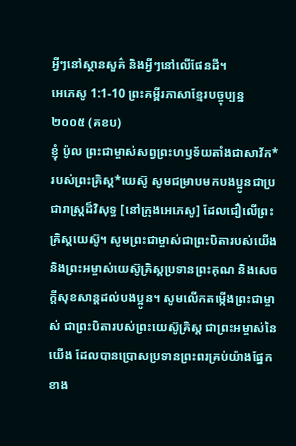អ្វីៗនៅស្ថានសួគ៌ និងអ្វីៗនៅលើផែនដី។
អេភេសូ 1:1-10 ព្រះគម្ពីរភាសាខ្មែរបច្ចុប្បន្ន ២០០៥ (គខប)
ខ្ញុំ ប៉ូល ព្រះជាម្ចាស់សព្វព្រះហឫទ័យតាំងជាសាវ័ក*របស់ព្រះគ្រិស្ត*យេស៊ូ សូមជម្រាបមកបងប្អូនជាប្រជារាស្ដ្រដ៏វិសុទ្ធ [នៅក្រុងអេភេសូ] ដែលជឿលើព្រះគ្រិស្តយេស៊ូ។ សូមព្រះជាម្ចាស់ជាព្រះបិតារបស់យើង និងព្រះអម្ចាស់យេស៊ូគ្រិស្តប្រទានព្រះគុណ និងសេចក្ដីសុខសាន្តដល់បងប្អូន។ សូមលើកតម្កើងព្រះជាម្ចាស់ ជាព្រះបិតារបស់ព្រះយេស៊ូគ្រិស្ត ជាព្រះអម្ចាស់នៃយើង ដែលបានប្រោសប្រទានព្រះពរគ្រប់យ៉ាងផ្នែកខាង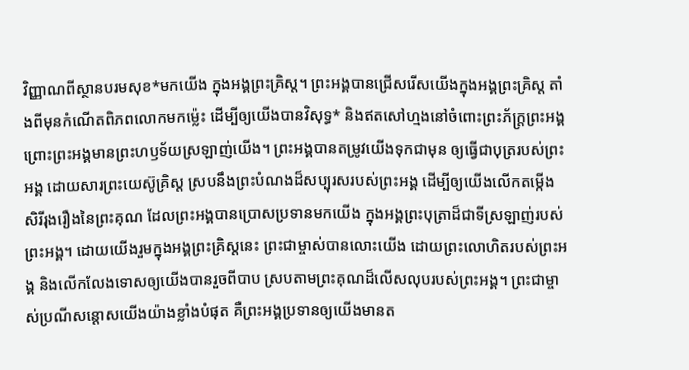វិញ្ញាណពីស្ថានបរមសុខ*មកយើង ក្នុងអង្គព្រះគ្រិស្ត។ ព្រះអង្គបានជ្រើសរើសយើងក្នុងអង្គព្រះគ្រិស្ត តាំងពីមុនកំណើតពិភពលោកមកម៉្លេះ ដើម្បីឲ្យយើងបានវិសុទ្ធ* និងឥតសៅហ្មងនៅចំពោះព្រះភ័ក្ត្រព្រះអង្គ ព្រោះព្រះអង្គមានព្រះហឫទ័យស្រឡាញ់យើង។ ព្រះអង្គបានតម្រូវយើងទុកជាមុន ឲ្យធ្វើជាបុត្ររបស់ព្រះអង្គ ដោយសារព្រះយេស៊ូគ្រិស្ត ស្របនឹងព្រះបំណងដ៏សប្បុរសរបស់ព្រះអង្គ ដើម្បីឲ្យយើងលើកតម្កើងសិរីរុងរឿងនៃព្រះគុណ ដែលព្រះអង្គបានប្រោសប្រទានមកយើង ក្នុងអង្គព្រះបុត្រាដ៏ជាទីស្រឡាញ់របស់ព្រះអង្គ។ ដោយយើងរួមក្នុងអង្គព្រះគ្រិស្តនេះ ព្រះជាម្ចាស់បានលោះយើង ដោយព្រះលោហិតរបស់ព្រះអង្គ និងលើកលែងទោសឲ្យយើងបានរួចពីបាប ស្របតាមព្រះគុណដ៏លើសលុបរបស់ព្រះអង្គ។ ព្រះជាម្ចាស់ប្រណីសន្ដោសយើងយ៉ាងខ្លាំងបំផុត គឺព្រះអង្គប្រទានឲ្យយើងមានត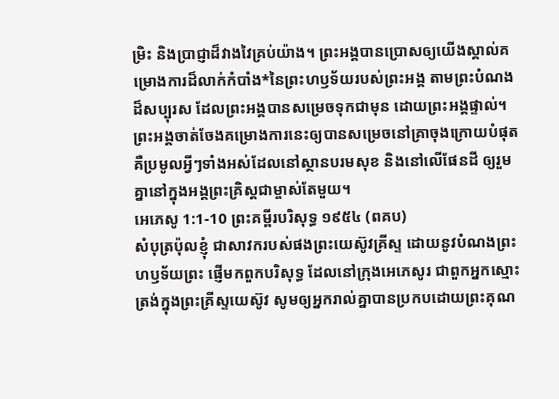ម្រិះ និងប្រាជ្ញាដ៏វាងវៃគ្រប់យ៉ាង។ ព្រះអង្គបានប្រោសឲ្យយើងស្គាល់គម្រោងការដ៏លាក់កំបាំង*នៃព្រះហឫទ័យរបស់ព្រះអង្គ តាមព្រះបំណងដ៏សប្បុរស ដែលព្រះអង្គបានសម្រេចទុកជាមុន ដោយព្រះអង្គផ្ទាល់។ ព្រះអង្គចាត់ចែងគម្រោងការនេះឲ្យបានសម្រេចនៅគ្រាចុងក្រោយបំផុត គឺប្រមូលអ្វីៗទាំងអស់ដែលនៅស្ថានបរមសុខ និងនៅលើផែនដី ឲ្យរួមគ្នានៅក្នុងអង្គព្រះគ្រិស្តជាម្ចាស់តែមួយ។
អេភេសូ 1:1-10 ព្រះគម្ពីរបរិសុទ្ធ ១៩៥៤ (ពគប)
សំបុត្រប៉ុលខ្ញុំ ជាសាវករបស់ផងព្រះយេស៊ូវគ្រីស្ទ ដោយនូវបំណងព្រះហឫទ័យព្រះ ផ្ញើមកពួកបរិសុទ្ធ ដែលនៅក្រុងអេភេសូរ ជាពួកអ្នកស្មោះត្រង់ក្នុងព្រះគ្រីស្ទយេស៊ូវ សូមឲ្យអ្នករាល់គ្នាបានប្រកបដោយព្រះគុណ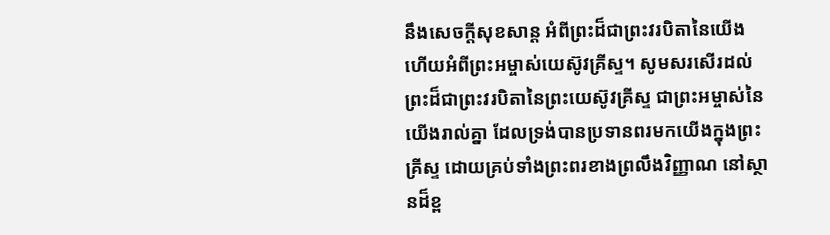នឹងសេចក្ដីសុខសាន្ត អំពីព្រះដ៏ជាព្រះវរបិតានៃយើង ហើយអំពីព្រះអម្ចាស់យេស៊ូវគ្រីស្ទ។ សូមសរសើរដល់ព្រះដ៏ជាព្រះវរបិតានៃព្រះយេស៊ូវគ្រីស្ទ ជាព្រះអម្ចាស់នៃយើងរាល់គ្នា ដែលទ្រង់បានប្រទានពរមកយើងក្នុងព្រះគ្រីស្ទ ដោយគ្រប់ទាំងព្រះពរខាងព្រលឹងវិញ្ញាណ នៅស្ថានដ៏ខ្ព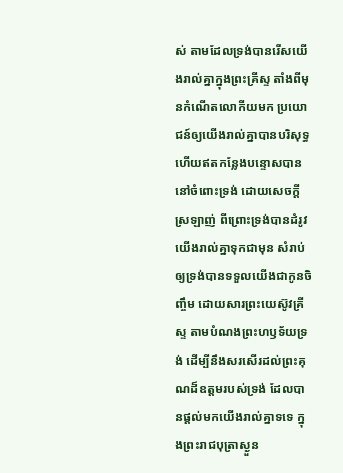ស់ តាមដែលទ្រង់បានរើសយើងរាល់គ្នាក្នុងព្រះគ្រីស្ទ តាំងពីមុនកំណើតលោកីយមក ប្រយោជន៍ឲ្យយើងរាល់គ្នាបានបរិសុទ្ធ ហើយឥតកន្លែងបន្ទោសបាននៅចំពោះទ្រង់ ដោយសេចក្ដីស្រឡាញ់ ពីព្រោះទ្រង់បានដំរូវយើងរាល់គ្នាទុកជាមុន សំរាប់ឲ្យទ្រង់បានទទួលយើងជាកូនចិញ្ចឹម ដោយសារព្រះយេស៊ូវគ្រីស្ទ តាមបំណងព្រះហឫទ័យទ្រង់ ដើម្បីនឹងសរសើរដល់ព្រះគុណដ៏ឧត្តមរបស់ទ្រង់ ដែលបានផ្តល់មកយើងរាល់គ្នាទទេ ក្នុងព្រះរាជបុត្រាស្ងួន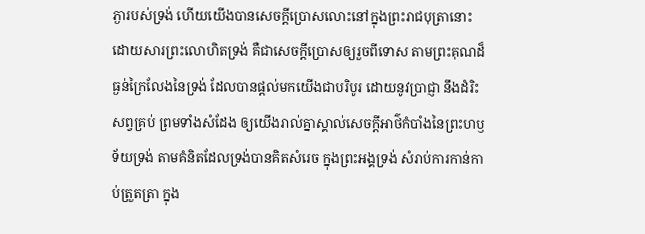ភ្ងារបស់ទ្រង់ ហើយយើងបានសេចក្ដីប្រោសលោះនៅក្នុងព្រះរាជបុត្រានោះ ដោយសារព្រះលោហិតទ្រង់ គឺជាសេចក្ដីប្រោសឲ្យរួចពីទោស តាមព្រះគុណដ៏ធ្ងន់ក្រៃលែងនៃទ្រង់ ដែលបានផ្តល់មកយើងជាបរិបូរ ដោយនូវប្រាជ្ញា នឹងដំរិះសព្វគ្រប់ ព្រមទាំងសំដែង ឲ្យយើងរាល់គ្នាស្គាល់សេចក្ដីអាថ៌កំបាំងនៃព្រះហឫទ័យទ្រង់ តាមគំនិតដែលទ្រង់បានគិតសំរេច ក្នុងព្រះអង្គទ្រង់ សំរាប់ការកាន់កាប់ត្រួតត្រា ក្នុង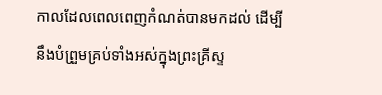កាលដែលពេលពេញកំណត់បានមកដល់ ដើម្បីនឹងបំព្រួមគ្រប់ទាំងអស់ក្នុងព្រះគ្រីស្ទ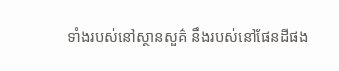ទាំងរបស់នៅស្ថានសួគ៌ នឹងរបស់នៅផែនដីផង